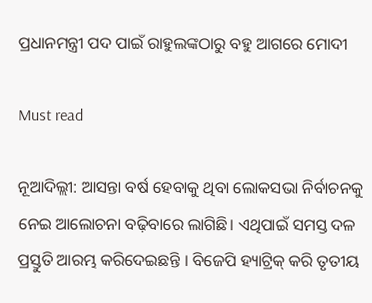ପ୍ରଧାନମନ୍ତ୍ରୀ ପଦ ପାଇଁ ରାହୁଲଙ୍କଠାରୁ ବହୁ ଆଗରେ ମୋଦୀ

Must read

ନୂଆଦିଲ୍ଲୀ: ଆସନ୍ତା ବର୍ଷ ହେବାକୁ ଥିବା ଲୋକସଭା ନିର୍ବାଚନକୁ ନେଇ ଆଲୋଚନା ବଢ଼ିବାରେ ଲାଗିଛି। ଏଥିପାଇଁ ସମସ୍ତ ଦଳ ପ୍ରସ୍ତୁତି ଆରମ୍ଭ କରିଦେଇଛନ୍ତି । ବିଜେପି ହ୍ୟାଟ୍ରିକ୍ କରି ତୃତୀୟ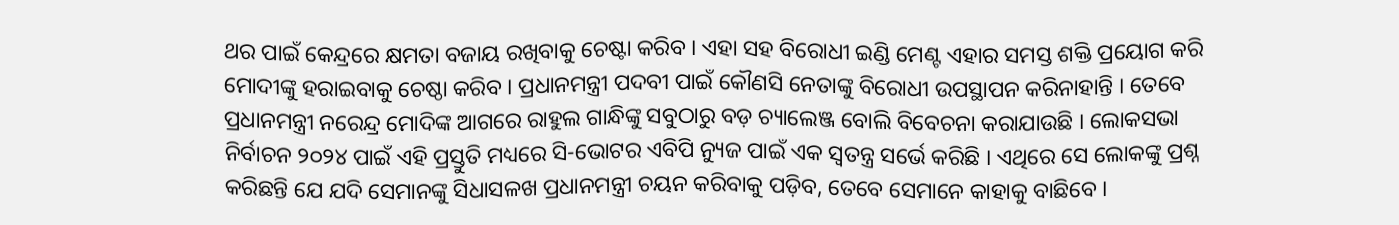ଥର ପାଇଁ କେନ୍ଦ୍ରରେ କ୍ଷମତା ବଜାୟ ରଖିବାକୁ ଚେଷ୍ଟା କରିବ । ଏହା ସହ ବିରୋଧୀ ଇଣ୍ଡି ମେଣ୍ଟ ଏହାର ସମସ୍ତ ଶକ୍ତି ପ୍ରୟୋଗ କରି ମୋଦୀଙ୍କୁ ହରାଇବାକୁ ଚେଷ୍ଠା କରିବ । ପ୍ରଧାନମନ୍ତ୍ରୀ ପଦବୀ ପାଇଁ କୌଣସି ନେତାଙ୍କୁ ବିରୋଧୀ ଉପସ୍ଥାପନ କରିନାହାନ୍ତି । ତେବେ ପ୍ରଧାନମନ୍ତ୍ରୀ ନରେନ୍ଦ୍ର ମୋଦିଙ୍କ ଆଗରେ ରାହୁଲ ଗାନ୍ଧିଙ୍କୁ ସବୁଠାରୁ ବଡ଼ ଚ୍ୟାଲେଞ୍ଜ ବୋଲି ବିବେଚନା କରାଯାଉଛି । ଲୋକସଭା ନିର୍ବାଚନ ୨୦୨୪ ପାଇଁ ଏହି ପ୍ରସ୍ତୁତି ମଧ୍ୟରେ ସି-ଭୋଟର ଏବିପି ନ୍ୟୁଜ ପାଇଁ ଏକ ସ୍ୱତନ୍ତ୍ର ସର୍ଭେ କରିଛି । ଏଥିରେ ସେ ଲୋକଙ୍କୁ ପ୍ରଶ୍ନ କରିଛନ୍ତି ଯେ ଯଦି ସେମାନଙ୍କୁ ସିଧାସଳଖ ପ୍ରଧାନମନ୍ତ୍ରୀ ଚୟନ କରିବାକୁ ପଡ଼ିବ, ତେବେ ସେମାନେ କାହାକୁ ବାଛିବେ ।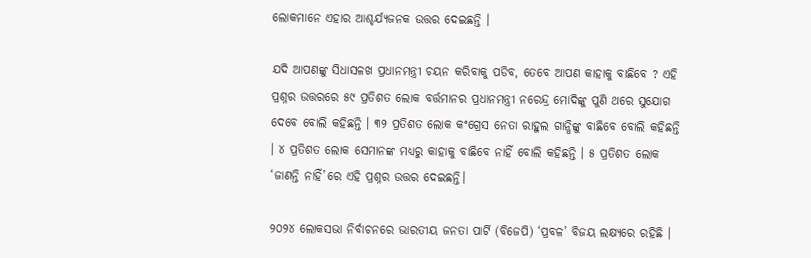ଲୋକମାନେ ଏହାର ଆଶ୍ଚର୍ଯ୍ୟଜନକ ଉତ୍ତର ଦେଇଛନ୍ତି ।

ଯଦି ଆପଣଙ୍କୁ ସିଧାସଳଖ ପ୍ରଧାନମନ୍ତ୍ରୀ ଚୟନ କରିବାକୁ ପଡିବ, ତେବେ ଆପଣ କାହାକୁ ବାଛିବେ ? ଏହି ପ୍ରଶ୍ନର ଉତ୍ତରରେ ୫୯ ପ୍ରତିଶତ ଲୋକ ବର୍ତ୍ତମାନର ପ୍ରଧାନମନ୍ତ୍ରୀ ନରେନ୍ଦ୍ର ମୋଦିଙ୍କୁ ପୁଣି ଥରେ ସୁଯୋଗ ଦେବେ ବୋଲି କହିଛନ୍ତି । ୩୨ ପ୍ରତିଶତ ଲୋକ କଂଗ୍ରେସ ନେତା ରାହୁଲ ଗାନ୍ଧିଙ୍କୁ ବାଛିବେ ବୋଲି କହିଛନ୍ତି । ୪ ପ୍ରତିଶତ ଲୋକ ସେମାନଙ୍କ ମଧ୍ୟରୁ କାହାକୁ ବାଛିବେ ନାହିଁ ବୋଲି କହିଛନ୍ତି । ୫ ପ୍ରତିଶତ ଲୋକ ‘ଜାଣନ୍ତି ନାହିଁ’ରେ ଏହି ପ୍ରଶ୍ନର ଉତ୍ତର ଦେଇଛନ୍ତି।

୨୦୨୪ ଲୋକସଭା ନିର୍ବାଚନରେ ଭାରତୀୟ ଜନତା ପାର୍ଟି (ବିଜେପି) ‘ପ୍ରବଳ’ ବିଜୟ ଲକ୍ଷ୍ୟରେ ରହିଛି ।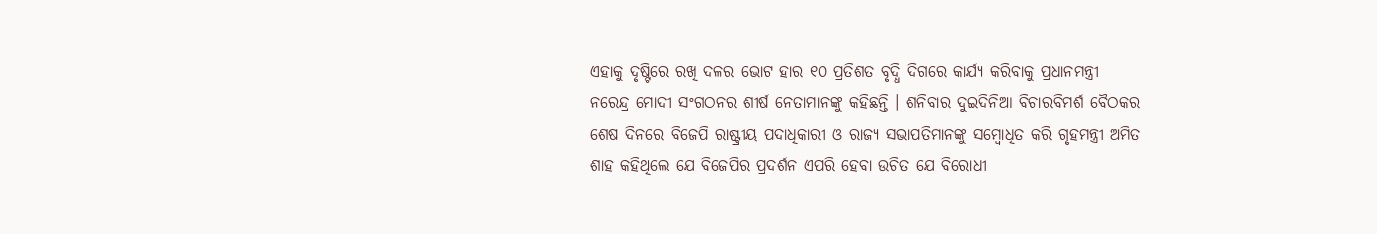ଏହାକୁ ଦୃଷ୍ଟିରେ ରଖି ଦଳର ଭୋଟ ହାର ୧୦ ପ୍ରତିଶତ ବୃଦ୍ଧି ଦିଗରେ କାର୍ଯ୍ୟ କରିବାକୁ ପ୍ରଧାନମନ୍ତ୍ରୀ ନରେନ୍ଦ୍ର ମୋଦୀ ସଂଗଠନର ଶୀର୍ଷ ନେତାମାନଙ୍କୁ କହିଛନ୍ତି । ଶନିବାର ଦୁଇଦିନିଆ ବିଚାରବିମର୍ଶ ବୈଠକର ଶେଷ ଦିନରେ ବିଜେପି ରାଷ୍ଟ୍ରୀୟ ପଦାଧିକାରୀ ଓ ରାଜ୍ୟ ସଭାପତିମାନଙ୍କୁ ସମ୍ବୋଧିତ କରି ଗୃହମନ୍ତ୍ରୀ ଅମିତ ଶାହ କହିଥିଲେ ଯେ ବିଜେପିର ପ୍ରଦର୍ଶନ ଏପରି ହେବା ଉଚିତ ଯେ ବିରୋଧୀ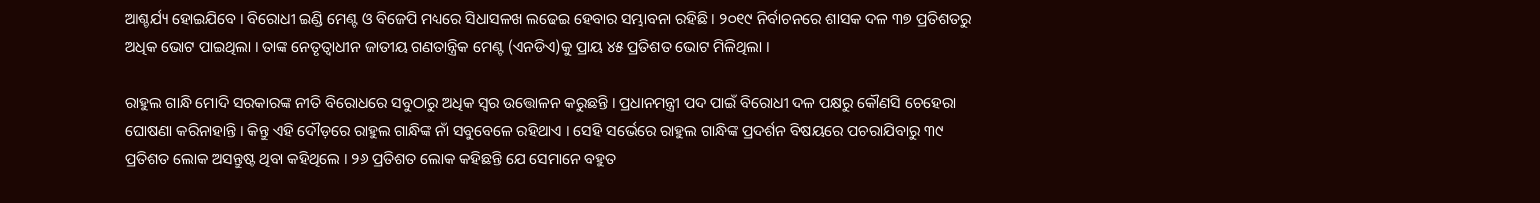ଆଶ୍ଚର୍ଯ୍ୟ ହୋଇଯିବେ । ବିରୋଧୀ ଇଣ୍ଡି ମେଣ୍ଟ ଓ ବିଜେପି ମଧ୍ୟରେ ସିଧାସଳଖ ଲଢେଇ ହେବାର ସମ୍ଭାବନା ରହିଛି । ୨୦୧୯ ନିର୍ବାଚନରେ ଶାସକ ଦଳ ୩୭ ପ୍ରତିଶତରୁ ଅଧିକ ଭୋଟ ପାଇଥିଲା । ତାଙ୍କ ନେତୃତ୍ୱାଧୀନ ଜାତୀୟ ଗଣତାନ୍ତ୍ରିକ ମେଣ୍ଟ (ଏନଡିଏ)କୁ ପ୍ରାୟ ୪୫ ପ୍ରତିଶତ ଭୋଟ ମିଳିଥିଲା ।

ରାହୁଲ ଗାନ୍ଧି ମୋଦି ସରକାରଙ୍କ ନୀତି ବିରୋଧରେ ସବୁଠାରୁ ଅଧିକ ସ୍ୱର ଉତ୍ତୋଳନ କରୁଛନ୍ତି । ପ୍ରଧାନମନ୍ତ୍ରୀ ପଦ ପାଇଁ ବିରୋଧୀ ଦଳ ପକ୍ଷରୁ କୌଣସି ଚେହେରା ଘୋଷଣା କରିନାହାନ୍ତି । କିନ୍ତୁ ଏହି ଦୌଡ଼ରେ ରାହୁଲ ଗାନ୍ଧିଙ୍କ ନାଁ ସବୁବେଳେ ରହିଥାଏ । ସେହି ସର୍ଭେରେ ରାହୁଲ ଗାନ୍ଧିଙ୍କ ପ୍ରଦର୍ଶନ ବିଷୟରେ ପଚରାଯିବାରୁ ୩୯ ପ୍ରତିଶତ ଲୋକ ଅସନ୍ତୁଷ୍ଟ ଥିବା କହିଥିଲେ । ୨୬ ପ୍ରତିଶତ ଲୋକ କହିଛନ୍ତି ଯେ ସେମାନେ ବହୁତ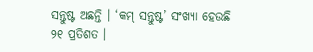ସନ୍ତୁଷ୍ଟ ଅଛନ୍ତି । ‘କମ୍ ସନ୍ତୁଷ୍ଟ’ ସଂଖ୍ୟା ହେଉଛି ୨୧ ପ୍ରତିଶତ ।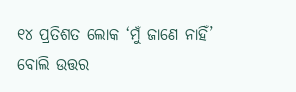୧୪ ପ୍ରତିଶତ ଲୋକ ‘ମୁଁ ଜାଣେ ନାହିଁ’ ବୋଲି ଉତ୍ତର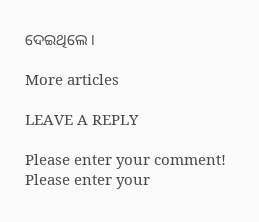ଦେଇଥିଲେ ।

More articles

LEAVE A REPLY

Please enter your comment!
Please enter your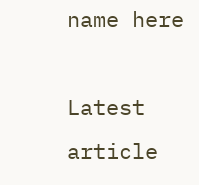name here

Latest article